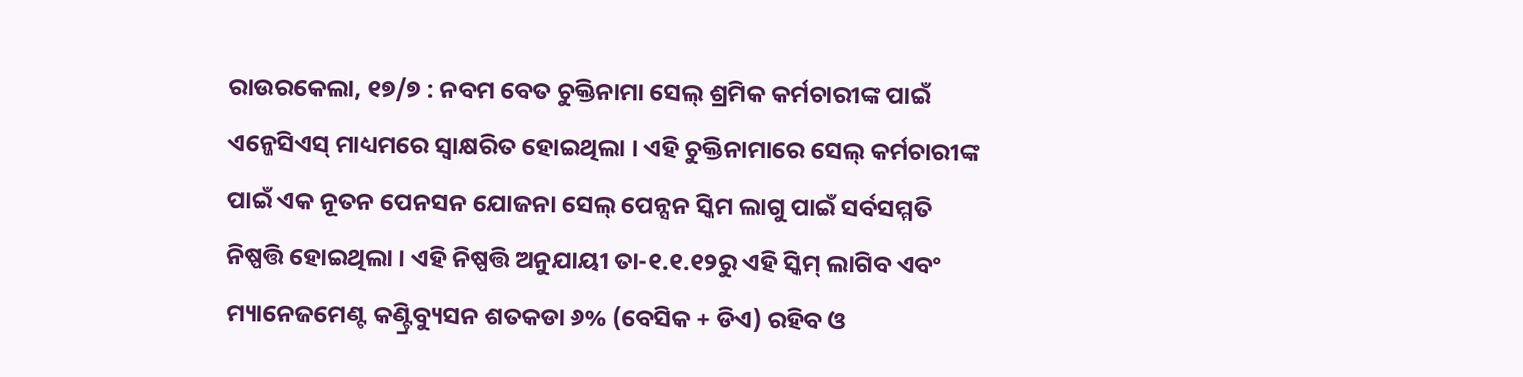ରାଉରକେଲା, ୧୭/୭ : ନବମ ବେତ ଚୁକ୍ତିନାମା ସେଲ୍ ଶ୍ରମିକ କର୍ମଚାରୀଙ୍କ ପାଇଁ ଏନ୍ଜେସିଏସ୍ ମାଧ୍ୟମରେ ସ୍ୱାକ୍ଷରିତ ହୋଇଥିଲା । ଏହି ଚୁକ୍ତିନାମାରେ ସେଲ୍ କର୍ମଚାରୀଙ୍କ ପାଇଁ ଏକ ନୂତନ ପେନସନ ଯୋଜନା ସେଲ୍ ପେନ୍ସନ ସ୍କିମ ଲାଗୁ ପାଇଁ ସର୍ବସମ୍ମତି ନିଷ୍ପତ୍ତି ହୋଇଥିଲା । ଏହି ନିଷ୍ପତ୍ତି ଅନୁଯାୟୀ ତା-୧.୧.୧୨ରୁ ଏହି ସ୍କିମ୍ ଲାଗିବ ଏବଂ ମ୍ୟାନେଜମେଣ୍ଟ କଣ୍ଟ୍ରିବ୍ୟୁସନ ଶତକଡା ୬% (ବେସିକ + ଡିଏ) ରହିବ ଓ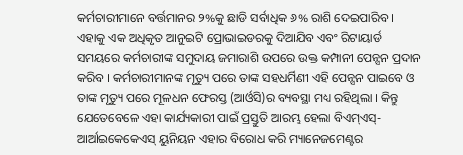କର୍ମଚାରୀମାନେ ବର୍ତ୍ତମାନର ୨%କୁ ଛାଡି ସର୍ବାଧିକ ୬% ରାଶି ଦେଇପାରିବ ।
ଏହାକୁ ଏକ ଅଧିକୃତ ଆନୁଇଟି ପ୍ରୋଭାଇଡରକୁ ଦିଆଯିବ ଏବଂ ରିଟାୟାର୍ଡ ସମୟରେ କର୍ମଚାରୀଙ୍କ ସମୁଦାୟ ଜମାରାଶି ଉପରେ ଉକ୍ତ କମ୍ପାନୀ ପେନ୍ସନ ପ୍ରଦାନ କରିବ । କର୍ମଚାରୀମାନଙ୍କ ମୃତ୍ୟୁ ପରେ ତାଙ୍କ ସହଧର୍ମିଣୀ ଏହି ପେନ୍ସନ ପାଇବେ ଓ ତାଙ୍କ ମୃତ୍ୟୁ ପରେ ମୂଳଧନ ଫେରସ୍ତ (ଆର୍ଓସି)ର ବ୍ୟବସ୍ଥା ମଧ୍ୟ ରହିଥିଲା । କିନ୍ତୁ ଯେତେବେଳେ ଏହା କାର୍ଯ୍ୟକାରୀ ପାଇଁ ପ୍ରସ୍ତୁତି ଆରମ୍ଭ ହେଲା ବିଏମ୍ଏସ୍-ଆର୍ଆଇକେକେଏସ୍ ୟୁନିୟନ ଏହାର ବିରୋଧ କରି ମ୍ୟାନେଜମେଣ୍ଟର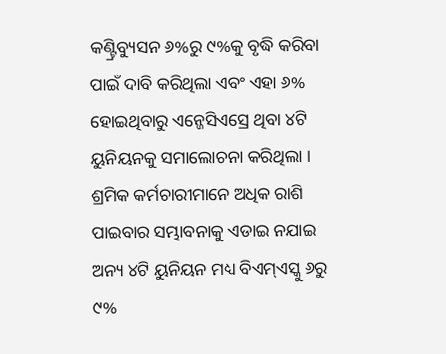କଣ୍ଟ୍ରିବ୍ୟୁସନ ୬%ରୁ ୯%କୁ ବୃଦ୍ଧି କରିବା ପାଇଁ ଦାବି କରିଥିଲା ଏବଂ ଏହା ୬% ହୋଇଥିବାରୁ ଏନ୍ଜେସିଏସ୍ରେ ଥିବା ୪ଟି ୟୁନିୟନକୁ ସମାଲୋଚନା କରିଥିଲା ।
ଶ୍ରମିକ କର୍ମଚାରୀମାନେ ଅଧିକ ରାଶି ପାଇବାର ସମ୍ଭାବନାକୁ ଏଡାଇ ନଯାଇ ଅନ୍ୟ ୪ଟି ୟୁନିୟନ ମଧ୍ୟ ବିଏମ୍ଏସ୍କୁ ୬ରୁ ୯%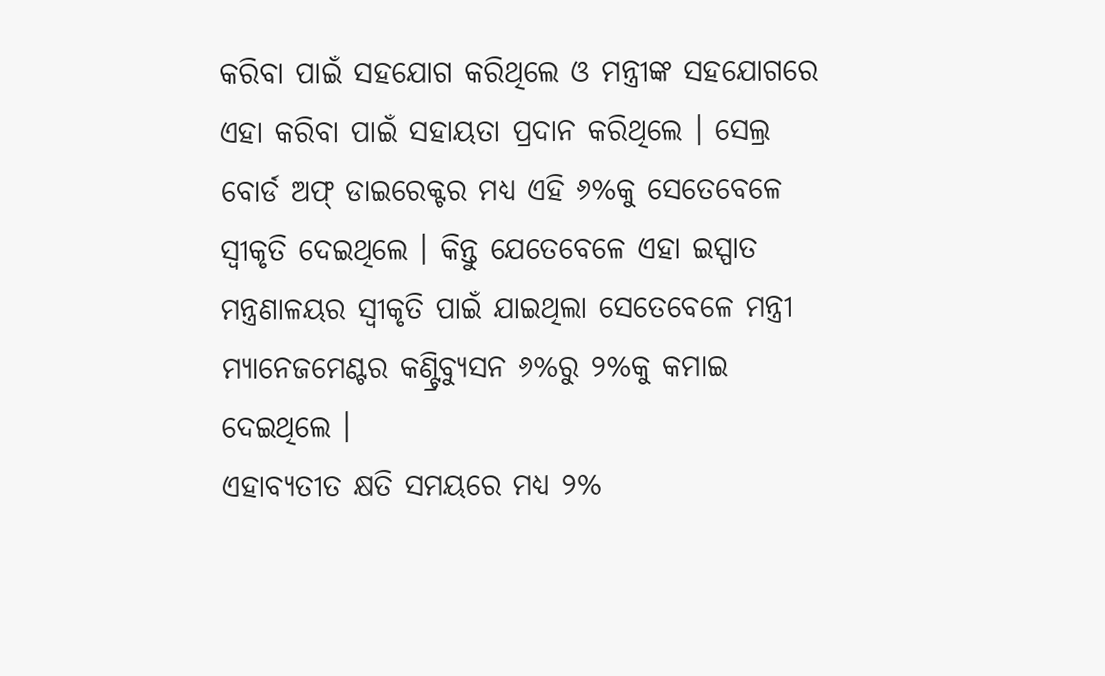କରିବା ପାଇଁ ସହଯୋଗ କରିଥିଲେ ଓ ମନ୍ତ୍ରୀଙ୍କ ସହଯୋଗରେ ଏହା କରିବା ପାଇଁ ସହାୟତା ପ୍ରଦାନ କରିଥିଲେ । ସେଲ୍ର ବୋର୍ଡ ଅଫ୍ ଡାଇରେକ୍ଟର ମଧ୍ୟ ଏହି ୬%କୁ ସେତେବେଳେ ସ୍ୱୀକୃତି ଦେଇଥିଲେ । କିନ୍ତୁ ଯେତେବେଳେ ଏହା ଇସ୍ପାତ ମନ୍ତ୍ରଣାଳୟର ସ୍ୱୀକୃତି ପାଇଁ ଯାଇଥିଲା ସେତେବେଳେ ମନ୍ତ୍ରୀ ମ୍ୟାନେଜମେଣ୍ଟର କଣ୍ଟ୍ରିବ୍ୟୁସନ ୬%ରୁ ୨%କୁ କମାଇ ଦେଇଥିଲେ ।
ଏହାବ୍ୟତୀତ କ୍ଷତି ସମୟରେ ମଧ୍ୟ ୨%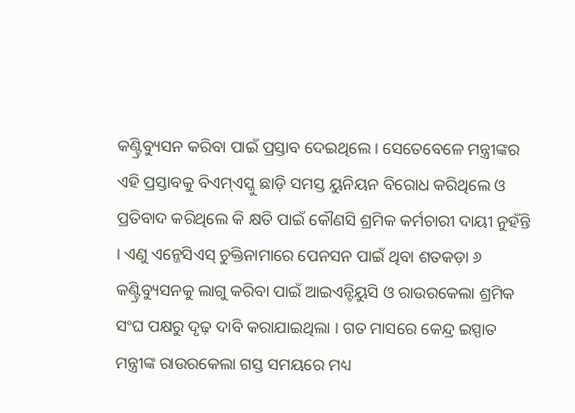କଣ୍ଟ୍ରିବ୍ୟୁସନ କରିବା ପାଇଁ ପ୍ରସ୍ତାବ ଦେଇଥିଲେ । ସେତେବେଳେ ମନ୍ତ୍ରୀଙ୍କର ଏହି ପ୍ରସ୍ତାବକୁ ବିଏମ୍ଏସ୍କୁ ଛାଡ଼ି ସମସ୍ତ ୟୁନିୟନ ବିରୋଧ କରିଥିଲେ ଓ ପ୍ରତିବାଦ କରିଥିଲେ କି କ୍ଷତି ପାଇଁ କୌଣସି ଶ୍ରମିକ କର୍ମଚାରୀ ଦାୟୀ ନୁହଁନ୍ତି । ଏଣୁ ଏନ୍ଜେସିଏସ୍ ଚୁକ୍ତିନାମାରେ ପେନସନ ପାଇଁ ଥିବା ଶତକଡ଼ା ୬ କଣ୍ଟ୍ରିବ୍ୟୁସନକୁ ଲାଗୁ କରିବା ପାଇଁ ଆଇଏନ୍ଟିୟୁସି ଓ ରାଉରକେଲା ଶ୍ରମିକ ସଂଘ ପକ୍ଷରୁ ଦୃଢ଼ ଦାବି କରାଯାଇଥିଲା । ଗତ ମାସରେ କେନ୍ଦ୍ର ଇସ୍ପାତ ମନ୍ତ୍ରୀଙ୍କ ରାଉରକେଲା ଗସ୍ତ ସମୟରେ ମଧ୍ୟ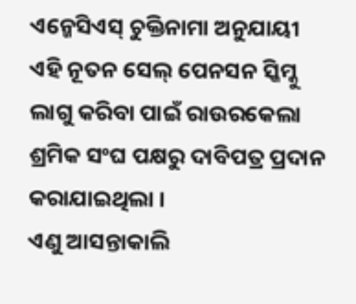ଏନ୍ଜେସିଏସ୍ ଚୁକ୍ତିନାମା ଅନୁଯାୟୀ ଏହି ନୂତନ ସେଲ୍ ପେନସନ ସ୍କିମ୍କୁ ଲାଗୁ କରିବା ପାଇଁ ରାଉରକେଲା ଶ୍ରମିକ ସଂଘ ପକ୍ଷରୁ ଦାବିପତ୍ର ପ୍ରଦାନ କରାଯାଇଥିଲା ।
ଏଣୁ ଆସନ୍ତାକାଲି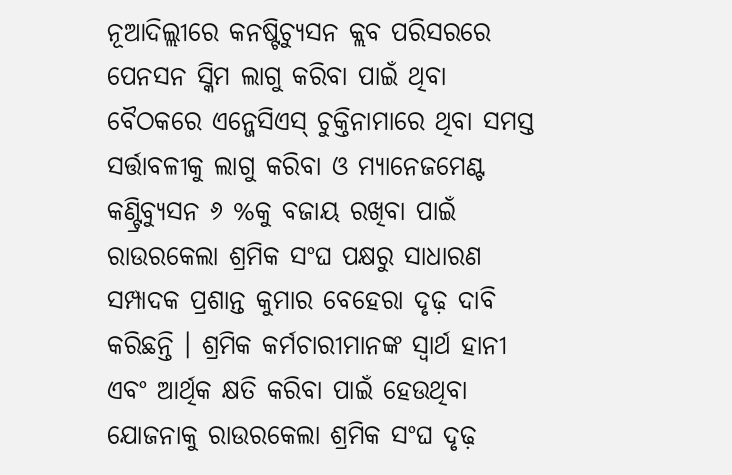ନୂଆଦିଲ୍ଲୀରେ କନଷ୍ଟିଚ୍ୟୁସନ କ୍ଲବ ପରିସରରେ ପେନସନ ସ୍କିମ ଲାଗୁ କରିବା ପାଇଁ ଥିବା ବୈଠକରେ ଏନ୍ଜେସିଏସ୍ ଚୁକ୍ତିନାମାରେ ଥିବା ସମସ୍ତ ସର୍ତ୍ତାବଳୀକୁ ଲାଗୁ କରିବା ଓ ମ୍ୟାନେଜମେଣ୍ଟ କଣ୍ଟ୍ରିବ୍ୟୁସନ ୬ %କୁ ବଜାୟ ରଖିବା ପାଇଁ ରାଉରକେଲା ଶ୍ରମିକ ସଂଘ ପକ୍ଷରୁ ସାଧାରଣ ସମ୍ପାଦକ ପ୍ରଶାନ୍ତ କୁମାର ବେହେରା ଦୃଢ଼ ଦାବି କରିଛନ୍ତି । ଶ୍ରମିକ କର୍ମଚାରୀମାନଙ୍କ ସ୍ୱାର୍ଥ ହାନୀ ଏବଂ ଆର୍ଥିକ କ୍ଷତି କରିବା ପାଇଁ ହେଉଥିବା ଯୋଜନାକୁ ରାଉରକେଲା ଶ୍ରମିକ ସଂଘ ଦୃଢ଼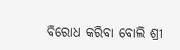ବିରୋଧ କରିବା ବୋଲି ଶ୍ରୀ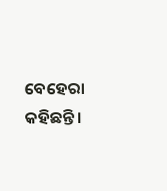ବେହେରା କହିଛନ୍ତି ।